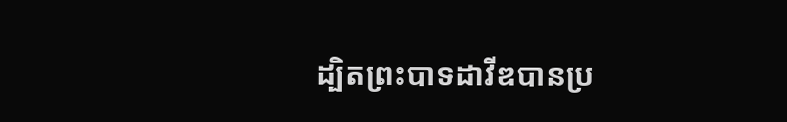ដ្បិតព្រះបាទដាវីឌបានប្រ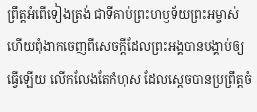ព្រឹត្តអំពើទៀងត្រង់ ជាទីគាប់ព្រះហឫទ័យព្រះអម្ចាស់ ហើយពុំងាកចេញពីសេចក្ដីដែលព្រះអង្គបានបង្គាប់ឲ្យធ្វើឡើយ លើកលែងតែកំហុស ដែលស្ដេចបានប្រព្រឹត្តចំ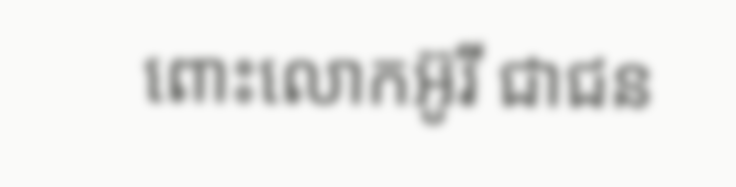ពោះលោកអ៊ូរី ជាជន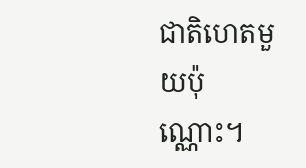ជាតិហេតមួយប៉ុណ្ណោះ។